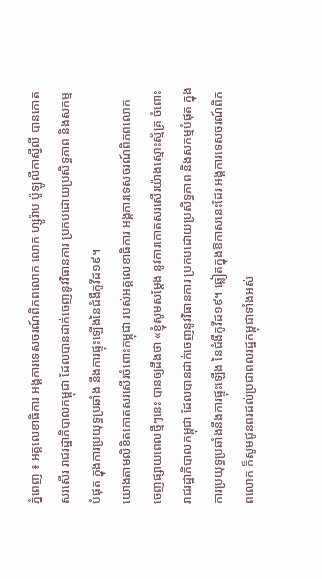ភ្នំពេញ ៖ អគ្គលេខាធិការ អង្គការទេសចរណ៍ពិភពលោក លោក ហ្សូរ៉ាប ប៉ូឡូលីកាស្វីលី បានកោតសរសើរ រាជរដ្ឋាភិបាលកម្ពុជា ដែលបានដាក់ចេញនូវវិធានការ ប្រកបដោយប្រសិទ្ធភាព និងសកម្មបំផុត ក្នុងការប្រយុទ្ធប្រឆាំង នឹងការផ្ទុះឡើងនៃជំងឺកូវីដ១៩។
យោងតាមលិខិតកោតសរសើរចំពោះកម្ពុជា របស់អគ្គលេខាធិការ អង្គការទេសចរណ៍ពិភពលោក ចេញផ្សាយពេលថ្មីៗនេះ បានឲ្យដឹងថា «ខ្ញុំសូមសម្ដែង នូវការកោតសរសើរយ៉ាងស្មោះស្ម័គ្រ ចំពោះ រាជរដ្ឋាភិបាលកម្ពុជា ដែលបានដាក់ចេញនូវវិធានការ ប្រកបដោយប្រសិទ្ធភាព និងសកម្មបំផុត ក្នុងការប្រយុទ្ធប្រឆាំងនឹងការផ្ទុះឡើង នៃជំងឺកូវីដ១៩។ ឆ្លៀតក្នុងឱកាសនេះដែរ អង្គការទេសចរណ៍ពិភពលោក ក៏សូមជូនពរដល់ប្រជាពលរដ្ឋកម្ពុជាទាំងអស់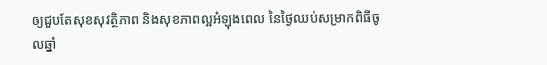ឲ្យជួបតែសុខសុវត្ថិភាព និងសុខភាពល្អអំឡុងពេល នៃថ្ងៃឈប់សម្រាកពិធីចូលឆ្នាំ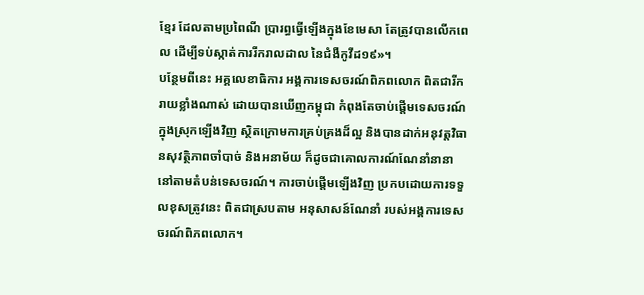ខ្មែរ ដែលតាមប្រពៃណី ប្រារព្ធធ្វើឡើងក្នុងខែមេសា តែត្រូវបានលើកពេល ដើម្បីទប់ស្កាត់ការរីករាលដាល នៃជំងឺកូវីដ១៩»។
បន្ថែមពីនេះ អគ្គលេខាធិការ អង្គការទេសចរណ៍ពិភពលោក ពិតជារីករាយខ្លាំងណាស់ ដោយបានឃើញកម្ពុជា កំពុងតែចាប់ផ្តើមទេសចរណ៍ ក្នុងស្រុកឡើងវិញ ស្ថិតក្រោមការគ្រប់គ្រងដ៏ល្អ និងបានដាក់អនុវត្តវិធានសុវត្ថិភាពចាំបាច់ និងអនាម័យ ក៏ដូចជាគោលការណ៍ណែនាំនានា នៅតាមតំបន់ទេសចរណ៍។ ការចាប់ផ្តើមឡើងវិញ ប្រកបដោយការទទួលខុសត្រូវនេះ ពិតជាស្របតាម អនុសាសន៍ណែនាំ របស់អង្គការទេសចរណ៍ពិភពលោក។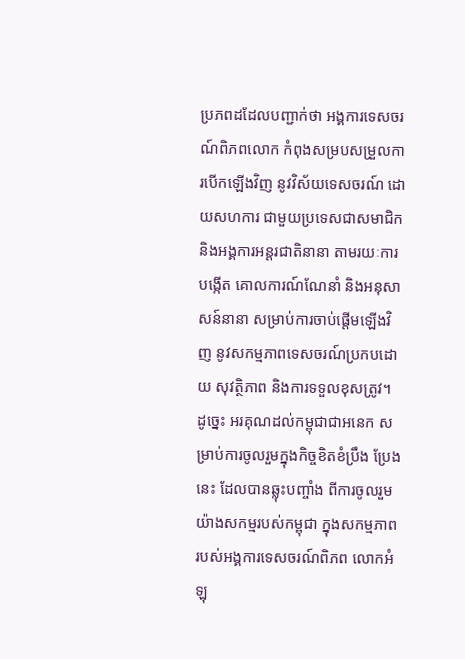ប្រភពដដែលបញ្ជាក់ថា អង្គការទេសចរណ៍ពិភពលោក កំពុងសម្របសម្រួលការបើកឡើងវិញ នូវវិស័យទេសចរណ៍ ដោយសហការ ជាមួយប្រទេសជាសមាជិក និងអង្គការអន្តរជាតិនានា តាមរយៈការបង្កើត គោលការណ៍ណែនាំ និងអនុសាសន៍នានា សម្រាប់ការចាប់ផ្តើមឡើងវិញ នូវសកម្មភាពទេសចរណ៍ប្រកបដោយ សុវត្ថិភាព និងការទទួលខុសត្រូវ។ ដូច្នេះ អរគុណដល់កម្ពុជាជាអនេក សម្រាប់ការចូលរួមក្នុងកិច្ចខិតខំប្រឹង ប្រែងនេះ ដែលបានឆ្លុះបញ្ចាំង ពីការចូលរួមយ៉ាងសកម្មរបស់កម្ពុជា ក្នុងសកម្មភាព របស់អង្គការទេសចរណ៍ពិភព លោកអំឡុ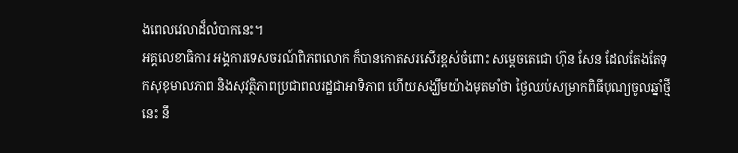ងពេលវេលាដ៏លំបាកនេះ។
អគ្គលេខាធិការ អង្គការទេសចរណ៍ពិភពលោក ក៏បានកោតសរសើរខ្ពស់ចំពោះ សម្ដេចតេជោ ហ៊ុន សែន ដែលតែងតែទុកសុខុមាលភាព និងសុវត្ថិភាពប្រជាពលរដ្ឋជាអាទិភាព ហើយសង្ឃឹមយ៉ាងមុតមាំថា ថ្ងៃឈប់សម្រាកពិធីបុណ្យចូលឆ្នាំថ្មីនេះ នឹ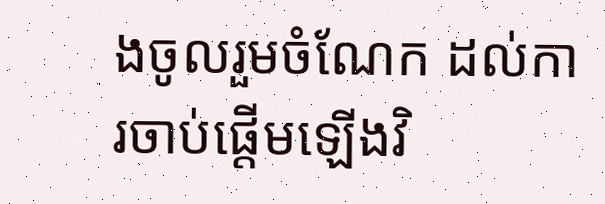ងចូលរួមចំណែក ដល់ការចាប់ផ្តើមឡើងវិ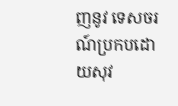ញនូវ ទេសចរណ៍ប្រកបដោយសុវ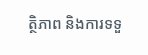ត្ថិភាព និងការទទួ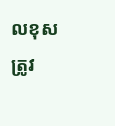លខុសត្រូវ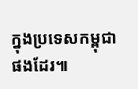ក្នុងប្រទេសកម្ពុជាផងដែរ៕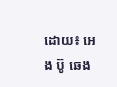ដោយ៖ អេង ប៊ូ ឆេង